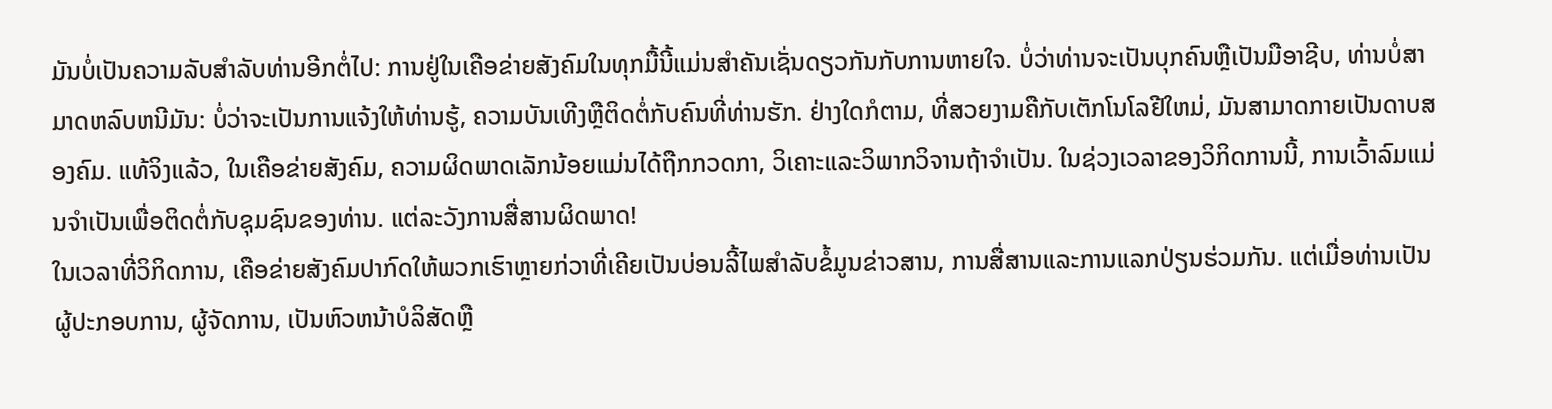ມັນບໍ່ເປັນຄວາມລັບສໍາລັບທ່ານອີກຕໍ່ໄປ: ການຢູ່ໃນເຄືອຂ່າຍສັງຄົມໃນທຸກມື້ນີ້ແມ່ນສໍາຄັນເຊັ່ນດຽວກັນກັບການຫາຍໃຈ. ບໍ່ວ່າທ່ານຈະເປັນບຸກຄົນຫຼືເປັນມືອາຊີບ, ທ່ານບໍ່ສາມາດຫລົບຫນີມັນ: ບໍ່ວ່າຈະເປັນການແຈ້ງໃຫ້ທ່ານຮູ້, ຄວາມບັນເທີງຫຼືຕິດຕໍ່ກັບຄົນທີ່ທ່ານຮັກ. ຢ່າງໃດກໍຕາມ, ທີ່ສວຍງາມຄືກັບເຕັກໂນໂລຢີໃຫມ່, ມັນສາມາດກາຍເປັນດາບສອງຄົມ. ແທ້ຈິງແລ້ວ, ໃນເຄືອຂ່າຍສັງຄົມ, ຄວາມຜິດພາດເລັກນ້ອຍແມ່ນໄດ້ຖືກກວດກາ, ວິເຄາະແລະວິພາກວິຈານຖ້າຈໍາເປັນ. ໃນຊ່ວງເວລາຂອງວິກິດການນີ້, ການເວົ້າລົມແມ່ນຈໍາເປັນເພື່ອຕິດຕໍ່ກັບຊຸມຊົນຂອງທ່ານ. ແຕ່ລະວັງການສື່ສານຜິດພາດ!
ໃນເວລາທີ່ວິກິດການ, ເຄືອຂ່າຍສັງຄົມປາກົດໃຫ້ພວກເຮົາຫຼາຍກ່ວາທີ່ເຄີຍເປັນບ່ອນລີ້ໄພສໍາລັບຂໍ້ມູນຂ່າວສານ, ການສື່ສານແລະການແລກປ່ຽນຮ່ວມກັນ. ແຕ່ເມື່ອທ່ານເປັນຜູ້ປະກອບການ, ຜູ້ຈັດການ, ເປັນຫົວຫນ້າບໍລິສັດຫຼື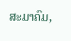ສະມາຄົມ,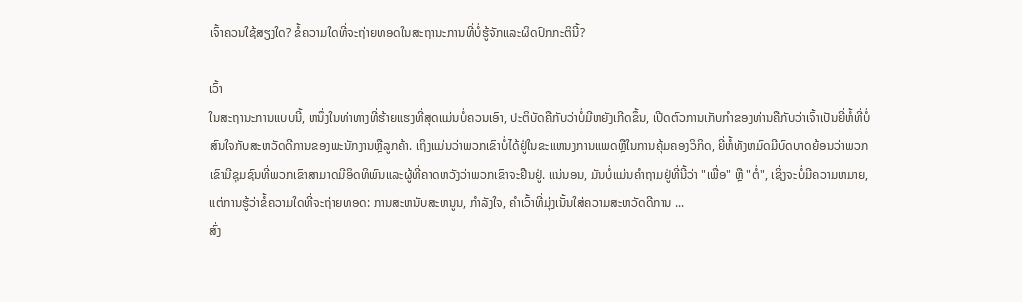ເຈົ້າຄວນໃຊ້ສຽງໃດ? ຂໍ້ຄວາມໃດທີ່ຈະຖ່າຍທອດໃນສະຖານະການທີ່ບໍ່ຮູ້ຈັກແລະຜິດປົກກະຕິນີ້?

ເວົ້າ
ໃນສະຖານະການແບບນີ້, ຫນຶ່ງໃນທ່າທາງທີ່ຮ້າຍແຮງທີ່ສຸດແມ່ນບໍ່ຄວນເອົາ, ປະຕິບັດຄືກັບວ່າບໍ່ມີຫຍັງເກີດຂຶ້ນ, ເປີດຕົວການເກັບກໍາຂອງທ່ານຄືກັບວ່າເຈົ້າເປັນຍີ່ຫໍ້ທີ່ບໍ່ສົນໃຈກັບສະຫວັດດີການຂອງພະນັກງານຫຼືລູກຄ້າ. ເຖິງແມ່ນວ່າພວກເຂົາບໍ່ໄດ້ຢູ່ໃນຂະແຫນງການແພດຫຼືໃນການຄຸ້ມຄອງວິກິດ, ຍີ່ຫໍ້ທັງຫມົດມີບົດບາດຍ້ອນວ່າພວກເຂົາມີຊຸມຊົນທີ່ພວກເຂົາສາມາດມີອິດທິພົນແລະຜູ້ທີ່ຄາດຫວັງວ່າພວກເຂົາຈະຢືນຢູ່. ແນ່ນອນ, ມັນບໍ່ແມ່ນຄໍາຖາມຢູ່ທີ່ນີ້ວ່າ "ເພື່ອ" ຫຼື "ຕໍ່", ເຊິ່ງຈະບໍ່ມີຄວາມຫມາຍ, ແຕ່ການຮູ້ວ່າຂໍ້ຄວາມໃດທີ່ຈະຖ່າຍທອດ: ການສະຫນັບສະຫນູນ, ກໍາລັງໃຈ, ຄໍາເວົ້າທີ່ມຸ່ງເນັ້ນໃສ່ຄວາມສະຫວັດດີການ ...
ສົ່ງ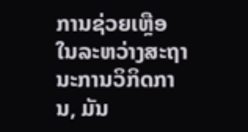ການຊ່ວຍເຫຼືອ
ໃນລະຫວ່າງສະຖານະການວິກິດການ, ມັນ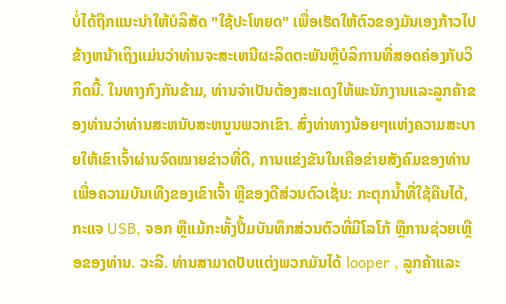ບໍ່ໄດ້ຖືກແນະນໍາໃຫ້ບໍລິສັດ "ໃຊ້ປະໂຫຍດ" ເພື່ອເຮັດໃຫ້ຕົວຂອງມັນເອງກ້າວໄປຂ້າງຫນ້າເຖິງແມ່ນວ່າທ່ານຈະສະເຫນີຜະລິດຕະພັນຫຼືບໍລິການທີ່ສອດຄ່ອງກັບວິກິດນີ້. ໃນທາງກົງກັນຂ້າມ, ທ່ານຈໍາເປັນຕ້ອງສະແດງໃຫ້ພະນັກງານແລະລູກຄ້າຂອງທ່ານວ່າທ່ານສະຫນັບສະຫນູນພວກເຂົາ. ສົ່ງທ່າທາງນ້ອຍໆແຫ່ງຄວາມສະບາຍໃຫ້ເຂົາເຈົ້າຜ່ານຈົດໝາຍຂ່າວທີ່ດີ, ການແຂ່ງຂັນໃນເຄືອຂ່າຍສັງຄົມຂອງທ່ານເພື່ອຄວາມບັນເທີງຂອງເຂົາເຈົ້າ ຫຼືຂອງດີສ່ວນຕົວເຊັ່ນ: ກະຕຸກນ້ຳທີ່ໃຊ້ຄືນໄດ້, ກະແຈ USB, ຈອກ ຫຼືແມ້ກະທັ້ງປື້ມບັນທຶກສ່ວນຕົວທີ່ມີໂລໂກ້ ຫຼືການຊ່ວຍເຫຼືອຂອງທ່ານ. ວະລີ. ທ່ານສາມາດປັບແຕ່ງພວກມັນໄດ້ looper , ລູກຄ້າແລະ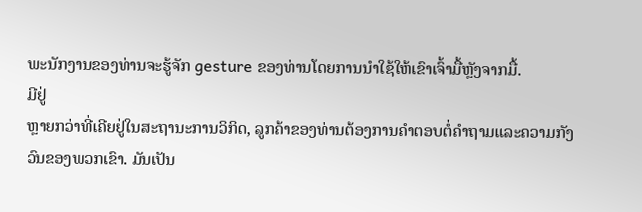ພະນັກງານຂອງທ່ານຈະຮູ້ຈັກ gesture ຂອງທ່ານໂດຍການນໍາໃຊ້ໃຫ້ເຂົາເຈົ້າມື້ຫຼັງຈາກມື້.
ມີຢູ່
ຫຼາຍກວ່າທີ່ເຄີຍຢູ່ໃນສະຖານະການວິກິດ, ລູກຄ້າຂອງທ່ານຕ້ອງການຄໍາຕອບຕໍ່ຄໍາຖາມແລະຄວາມກັງວົນຂອງພວກເຂົາ. ມັນເປັນ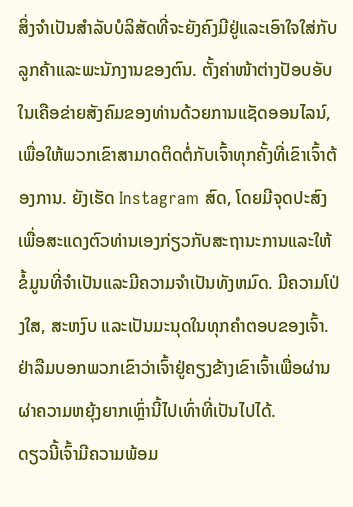ສິ່ງຈໍາເປັນສໍາລັບບໍລິສັດທີ່ຈະຍັງຄົງມີຢູ່ແລະເອົາໃຈໃສ່ກັບລູກຄ້າແລະພະນັກງານຂອງຕົນ. ຕັ້ງຄ່າໜ້າຕ່າງປັອບອັບໃນເຄືອຂ່າຍສັງຄົມຂອງທ່ານດ້ວຍການແຊັດອອນໄລນ໌, ເພື່ອໃຫ້ພວກເຂົາສາມາດຕິດຕໍ່ກັບເຈົ້າທຸກຄັ້ງທີ່ເຂົາເຈົ້າຕ້ອງການ. ຍັງເຮັດ Instagram ສົດ, ໂດຍມີຈຸດປະສົງເພື່ອສະແດງຕົວທ່ານເອງກ່ຽວກັບສະຖານະການແລະໃຫ້ຂໍ້ມູນທີ່ຈໍາເປັນແລະມີຄວາມຈໍາເປັນທັງຫມົດ. ມີຄວາມໂປ່ງໃສ, ສະຫງົບ ແລະເປັນມະນຸດໃນທຸກຄໍາຕອບຂອງເຈົ້າ. ຢ່າລືມບອກພວກເຂົາວ່າເຈົ້າຢູ່ຄຽງຂ້າງເຂົາເຈົ້າເພື່ອຜ່ານຜ່າຄວາມຫຍຸ້ງຍາກເຫຼົ່ານີ້ໄປເທົ່າທີ່ເປັນໄປໄດ້.
ດຽວນີ້ເຈົ້າມີຄວາມພ້ອມ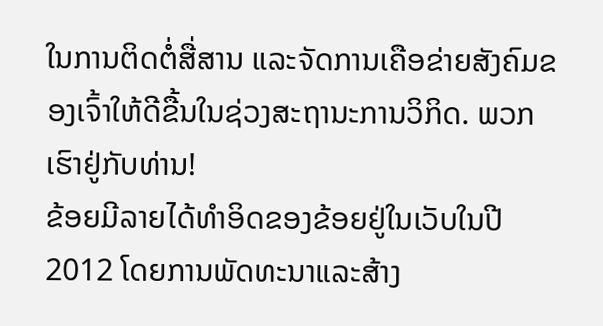ໃນການຕິດຕໍ່ສື່ສານ ແລະຈັດການເຄືອຂ່າຍສັງຄົມຂອງເຈົ້າໃຫ້ດີຂື້ນໃນຊ່ວງສະຖານະການວິກິດ. ພວກເຮົາຢູ່ກັບທ່ານ!
ຂ້ອຍມີລາຍໄດ້ທໍາອິດຂອງຂ້ອຍຢູ່ໃນເວັບໃນປີ 2012 ໂດຍການພັດທະນາແລະສ້າງ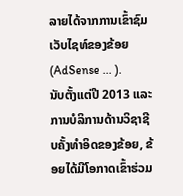ລາຍໄດ້ຈາກການເຂົ້າຊົມເວັບໄຊທ໌ຂອງຂ້ອຍ (AdSense ... ).
ນັບຕັ້ງແຕ່ປີ 2013 ແລະການບໍລິການດ້ານວິຊາຊີບຄັ້ງທໍາອິດຂອງຂ້ອຍ, ຂ້ອຍໄດ້ມີໂອກາດເຂົ້າຮ່ວມ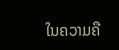ໃນຄວາມຄື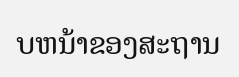ບຫນ້າຂອງສະຖານ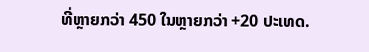ທີ່ຫຼາຍກວ່າ 450 ໃນຫຼາຍກວ່າ +20 ປະເທດ.